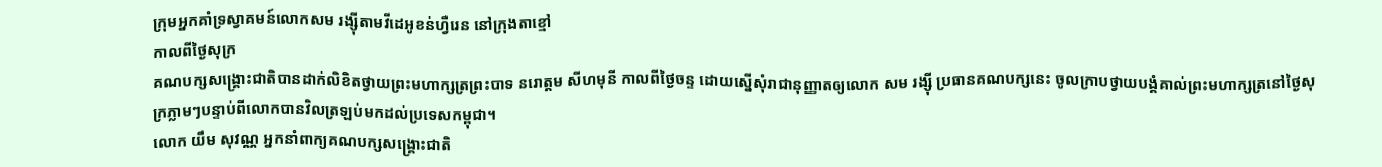ក្រុមអ្នកគាំទ្រស្វាគមន៍លោកសម រង្ស៊ីតាមវីដេអូខន់ហ្វឺរេន នៅក្រុងតាខ្មៅ
កាលពីថ្ងៃសុក្រ
គណបក្សសង្គ្រោះជាតិបានដាក់លិខិតថ្វាយព្រះមហាក្សត្រព្រះបាទ នរោត្តម សីហមុនី កាលពីថ្ងៃចន្ទ ដោយស្នើសុំរាជានុញ្ញាតឲ្យលោក សម រង្ស៊ី ប្រធានគណបក្សនេះ ចូលក្រាបថ្វាយបង្គំគាល់ព្រះមហាក្សត្រនៅថ្ងៃសុក្រភ្លាមៗបន្ទាប់ពីលោកបានវិលត្រឡប់មកដល់ប្រទេសកម្ពុជា។
លោក យឹម សុវណ្ណ អ្នកនាំពាក្យគណបក្សសង្គ្រោះជាតិ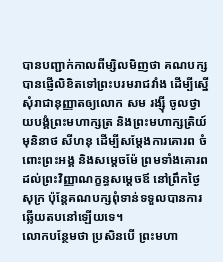បានបញ្ជាក់កាលពីម្សិលមិញថា គណបក្សបានផ្ញើលិខិតទៅព្រះបរមរាជវាំង ដើម្បីស្នើសុំរាជានុញ្ញាតឲ្យលោក សម រង្ស៊ី ចូលថ្វាយបង្គំព្រះមហាក្សត្រ និងព្រះមហាក្សត្រិយ៍ មុនិនាថ សីហនុ ដើម្បីសម្តែងការគោរព ចំពោះព្រះអង្គ និងសម្តេចម៉ែ ព្រមទាំងគោរពដល់ព្រះវិញ្ញាណក្ខន្ធសម្តេចឪ នៅព្រឹកថ្ងៃសុក្រ ប៉ុន្តែគណបក្សពុំទាន់ទទួលបានការឆ្លើយតបនៅឡើយទេ។
លោកបន្ថែមថា ប្រសិនបើ ព្រះមហា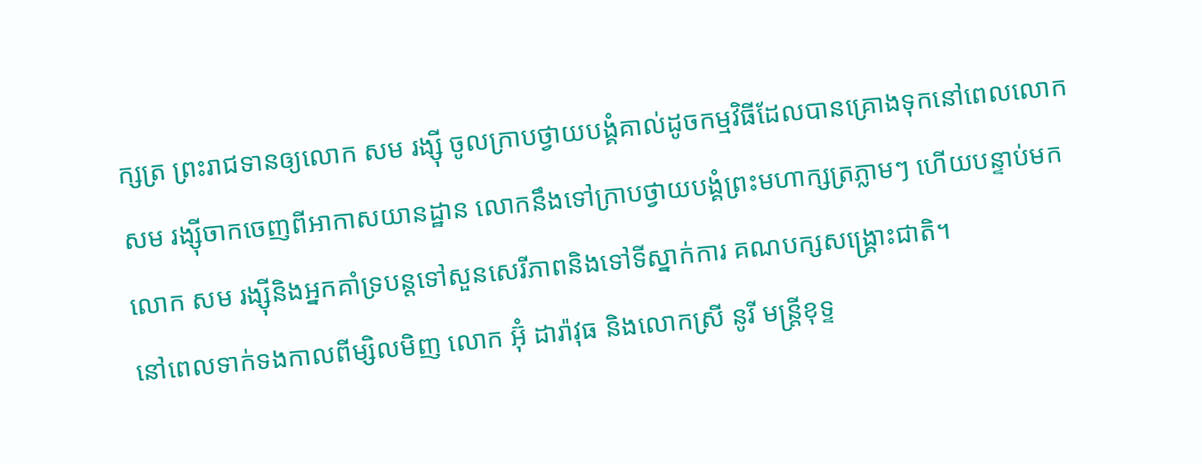ក្សត្រ ព្រះរាជទានឲ្យលោក សម រង្ស៊ី ចូលក្រាបថ្វាយបង្គំគាល់ដូចកម្មវិធីដែលបានគ្រោងទុកនៅពេលលោក សម រង្ស៊ីចាកចេញពីអាកាសយានដ្ឋាន លោកនឹងទៅក្រាបថ្វាយបង្គំព្រះមហាក្សត្រភ្លាមៗ ហើយបន្ទាប់មក លោក សម រង្ស៊ីនិងអ្នកគាំទ្របន្តទៅសួនសេរីភាពនិងទៅទីស្នាក់ការ គណបក្សសង្គ្រោះជាតិ។
នៅពេលទាក់ទងកាលពីម្សិលមិញ លោក អ៊ុំ ដារ៉ាវុធ និងលោកស្រី នូរី មន្រ្តីខុទ្ទ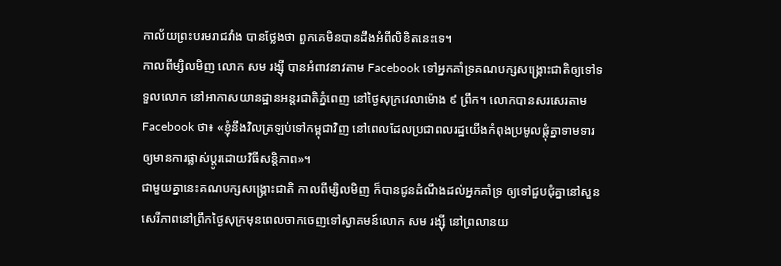កាល័យព្រះបរមរាជវាំង បានថ្លែងថា ពួកគេមិនបានដឹងអំពីលិខិតនេះទេ។
កាលពីម្សិលមិញ លោក សម រង្ស៊ី បានអំពាវនាវតាម Facebook ទៅអ្នកគាំទ្រគណបក្សសង្គ្រោះជាតិឲ្យទៅទទួលលោក នៅអាកាសយានដ្ឋានអន្តរជាតិភ្នំពេញ នៅថ្ងៃសុក្រវេលាម៉ោង ៩ ព្រឹក។ លោកបានសរសេរតាម Facebook ថា៖ «ខ្ញុំនឹងវិលត្រឡប់ទៅកម្ពុជាវិញ នៅពេលដែលប្រជាពលរដ្ឋយើងកំពុងប្រមូលផ្តុំគ្នាទាមទារឲ្យមានការផ្លាស់ប្តូរដោយវិធីសន្តិភាព»។
ជាមួយគ្នានេះគណបក្សសង្គ្រោះជាតិ កាលពីម្សិលមិញ ក៏បានជូនដំណឹងដល់អ្នកគាំទ្រ ឲ្យទៅជួបជុំគ្នានៅសួនសេរីភាពនៅព្រឹកថ្ងៃសុក្រមុនពេលចាកចេញទៅស្វាគមន៍លោក សម រង្ស៊ី នៅព្រលានយ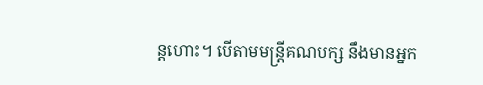ន្តហោះ។ បើតាមមន្ត្រីគណបក្ស នឹងមានអ្នក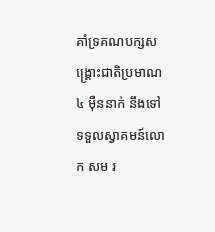គាំទ្រគណបក្សសង្គ្រោះជាតិប្រមាណ៤ ម៉ឺននាក់ នឹងទៅទទួលស្វាគមន៍លោក សម រ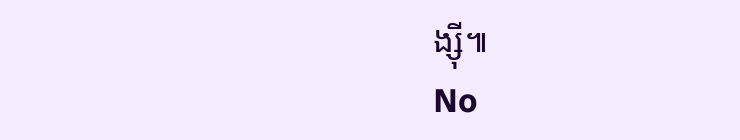ង្ស៊ី៕
No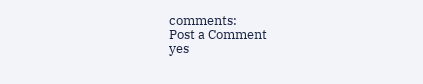comments:
Post a Comment
yes